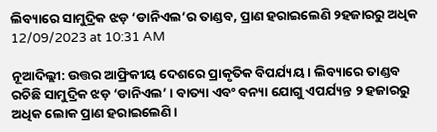ଲିବ୍ୟାରେ ସାମୁଦ୍ରିକ ଝଡ଼ ‘ଡାନିଏଲ’ର ତାଣ୍ଡବ, ପ୍ରାଣ ହରାଇଲେଣି ୨ହଜାରରୁ ଅଧିକ
12/09/2023 at 10:31 AM

ନୂଆଦିଲ୍ଲୀ: ଉତ୍ତର ଆଫ୍ରିକୀୟ ଦେଶରେ ପ୍ରାକୃତିକ ବିପର୍ଯ୍ୟୟ । ଲିବ୍ୟାରେ ତାଣ୍ଡବ ରଚିଛି ସାମୁଦ୍ରିକ ଝଡ଼ ‘ଡାନିଏଲ’ । ବାତ୍ୟା ଏବଂ ବନ୍ୟା ଯୋଗୁ ଏପର୍ଯ୍ୟନ୍ତ ୨ ହଜାରରୁ ଅଧିକ ଲୋକ ପ୍ରାଣ ହରାଇଲେଣି ।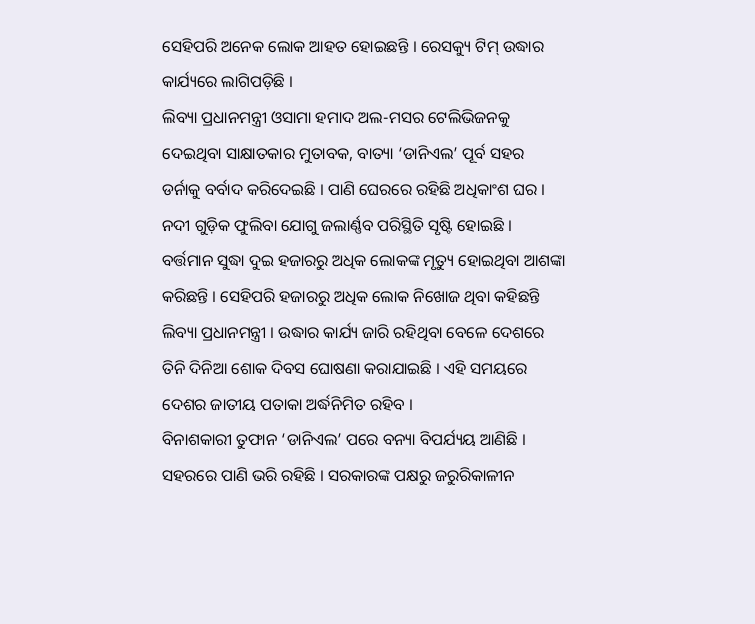ସେହିପରି ଅନେକ ଲୋକ ଆହତ ହୋଇଛନ୍ତି । ରେସକ୍ୟୁ ଟିମ୍ ଉଦ୍ଧାର କାର୍ଯ୍ୟରେ ଲାଗିପଡ଼ିଛି ।
ଲିବ୍ୟା ପ୍ରଧାନମନ୍ତ୍ରୀ ଓସାମା ହମାଦ ଅଲ-ମସର ଟେଲିଭିଜନକୁ ଦେଇଥିବା ସାକ୍ଷାତକାର ମୁତାବକ, ବାତ୍ୟା ‘ଡାନିଏଲ’ ପୂର୍ବ ସହର ଡର୍ନାକୁ ବର୍ବାଦ କରିଦେଇଛି । ପାଣି ଘେରରେ ରହିଛି ଅଧିକାଂଶ ଘର । ନଦୀ ଗୁଡ଼ିକ ଫୁଲିବା ଯୋଗୁ ଜଲାର୍ଣ୍ଣବ ପରିସ୍ଥିତି ସୃଷ୍ଟି ହୋଇଛି । ବର୍ତ୍ତମାନ ସୁଦ୍ଧା ଦୁଇ ହଜାରରୁ ଅଧିକ ଲୋକଙ୍କ ମୃତ୍ୟୁ ହୋଇଥିବା ଆଶଙ୍କା କରିଛନ୍ତି । ସେହିପରି ହଜାରରୁ ଅଧିକ ଲୋକ ନିଖୋଜ ଥିବା କହିଛନ୍ତି ଲିବ୍ୟା ପ୍ରଧାନମନ୍ତ୍ରୀ । ଉଦ୍ଧାର କାର୍ଯ୍ୟ ଜାରି ରହିଥିବା ବେଳେ ଦେଶରେ ତିନି ଦିନିଆ ଶୋକ ଦିବସ ଘୋଷଣା କରାଯାଇଛି । ଏହି ସମୟରେ ଦେଶର ଜାତୀୟ ପତାକା ଅର୍ଦ୍ଧନିମିତ ରହିବ ।
ବିନାଶକାରୀ ତୁଫାନ ‘ଡାନିଏଲ’ ପରେ ବନ୍ୟା ବିପର୍ଯ୍ୟୟ ଆଣିଛି । ସହରରେ ପାଣି ଭରି ରହିଛି । ସରକାରଙ୍କ ପକ୍ଷରୁ ଜରୁରିକାଳୀନ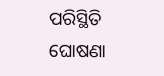ପରିସ୍ଥିତି ଘୋଷଣା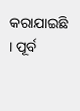କରାଯାଇଛି । ପୂର୍ବ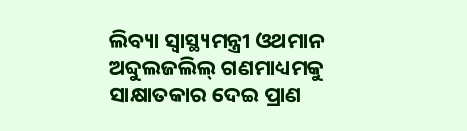ଲିବ୍ୟା ସ୍ବାସ୍ଥ୍ୟମନ୍ତ୍ରୀ ଓଥମାନ ଅବ୍ଦୁଲଜଲିଲ୍ ଗଣମାଧ୍ୟମକୁ ସାକ୍ଷାତକାର ଦେଇ ପ୍ରାଣ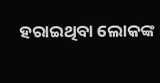ହରାଇଥିବା ଲୋକଙ୍କ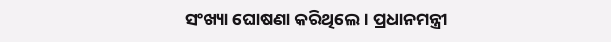ସଂଖ୍ୟା ଘୋଷଣା କରିଥିଲେ। ପ୍ରଧାନମନ୍ତ୍ରୀ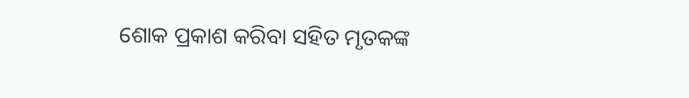ଶୋକ ପ୍ରକାଶ କରିବା ସହିତ ମୃତକଙ୍କ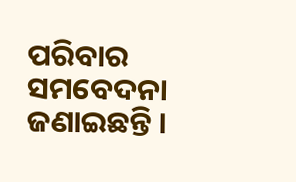ପରିବାର ସମବେଦନା ଜଣାଇଛନ୍ତି ।